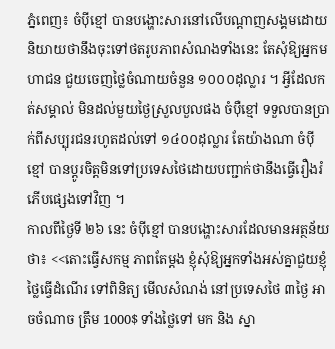ភ្នំពេញ៖ ចំប៉ីខ្មៅ បានបង្ហោះសារនៅលើបណ្តាញសង្គមដោយនិយាយថានឹងចុះទៅថតរូបភាពសំណងទាំងនេះ តែសុំឱ្យអ្នកមហាជន ជួយចេញថ្លៃចំណាយចំនួន ១០០០ដុល្លារ ។ អ្វីដែលកត់សម្គាល់ មិនដល់មួយថ្ងៃស្រួលបួលផង ចំប៉ឺខ្មៅ ទទួលបានប្រាក់ពីសប្បុរជនរហូតដល់ទៅ ១៤០០ដុល្លារ តែយ៉ាងណា ចំប៉ីខ្មៅ បានប្តូរចិត្តមិនទៅប្រទេសថៃដោយបញ្ជាក់ថានឹងធ្វើរឿងរំភើបផ្សេងទៅវិញ ។
កាលពីថ្ងៃទី ២៦ នេះ ចំប៉ីខ្មៅ បានបង្ហោះសារដែលមានអត្ថន័យថា៖ <<តោះធ្វើសកម្ម ភាពតែម្ដង ខ្ញុំសុំឱ្យអ្នកទាំងអស់គ្នាជួយខ្ញុំថ្លៃធ្វើដំណើរ ទៅពិនិត្យ មើលសំណង់ នៅប្រទេសថៃ ៣ថ្ងៃ អាចចំណាច ត្រឹម 1000$ ទាំងថ្លៃទៅ មក និង ស្នា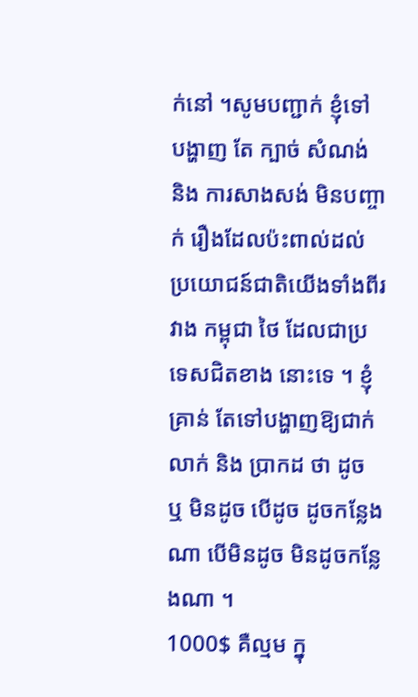ក់នៅ ។សូមបញ្ជាក់ ខ្ញុំទៅ បង្ហាញ តែ ក្បាច់ សំណង់ និង ការសាងសង់ មិនបញ្ចាក់ រឿងដែលប៉ះពាល់ដល់ ប្រយោជន៍ជាតិយើងទាំងពីរវាង កម្ពុជា ថៃ ដែលជាប្រទេសជិតខាង នោះទេ ។ ខ្ញុំគ្រាន់ តែទៅបង្ហាញឱ្យជាក់លាក់ និង ប្រាកដ ថា ដូច ឬ មិនដូច បើដូច ដូចកន្លែង ណា បើមិនដូច មិនដូចកន្លែងណា ។
1000$ គឺល្មម ក្នុ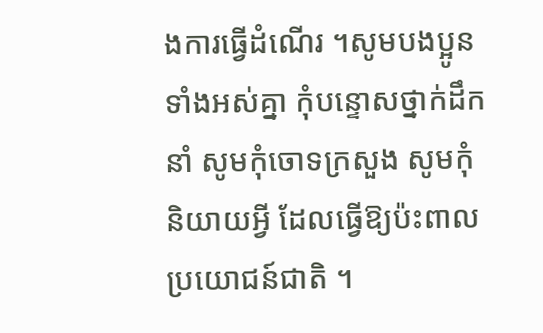ងការធ្វើដំណើរ ។សូមបងប្អូនទាំងអស់គ្នា កុំបន្ទោសថ្នាក់ដឹក នាំ សូមកុំចោទក្រសួង សូមកុំ និយាយអ្វី ដែលធ្វើឱ្យប៉ះពាលប្រយោជន៍ជាតិ ។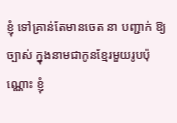ខ្ញុំ ទៅគ្រាន់តែមានចេត នា បញ្ជាក់ ឱ្យច្បាស់ ក្នុងនាមជាកូនខ្មែរមួយរូបប៉ុណ្ណោះ ខ្ញុំ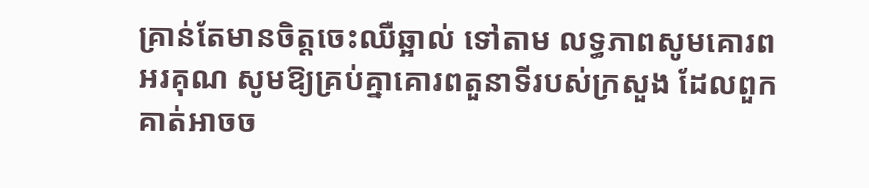គ្រាន់តែមានចិត្តចេះឈឺឆ្អាល់ ទៅតាម លទ្ធភាពសូមគោរពអរគុណ សូមឱ្យគ្រប់គ្នាគោរពតួនាទីរបស់ក្រសួង ដែលពួកគាត់អាចច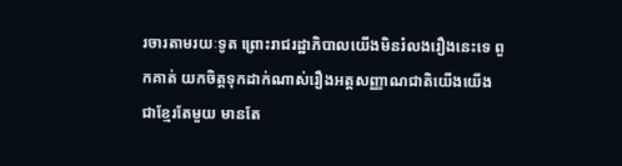រចារតាមរយៈទូត ព្រោះរាជរដ្ឋាភិបាលយើងមិនរំលងរឿងនេះទេ ពួកគាត់ យកចិត្តទុកដាក់ណាស់រឿងអត្តសញ្ញាណជាតិយើងយើងជាខ្មែរតែមួយ មានតែ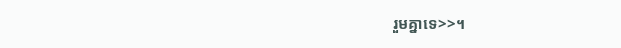រួមគ្នាទេ>>។